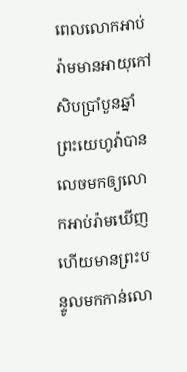ពេលលោកអាប់រ៉ាមមានអាយុកៅសិបប្រាំបួនឆ្នាំ ព្រះយេហូវ៉ាបានលេចមកឲ្យលោកអាប់រ៉ាមឃើញ ហើយមានព្រះបន្ទូលមកកាន់លោ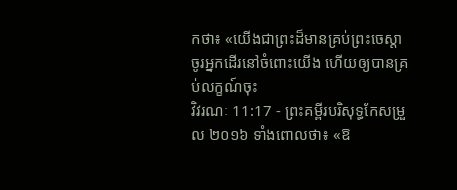កថា៖ «យើងជាព្រះដ៏មានគ្រប់ព្រះចេស្តា ចូរអ្នកដើរនៅចំពោះយើង ហើយឲ្យបានគ្រប់លក្ខណ៍ចុះ
វិវរណៈ 11:17 - ព្រះគម្ពីរបរិសុទ្ធកែសម្រួល ២០១៦ ទាំងពោលថា៖ «ឱ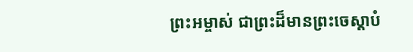ព្រះអម្ចាស់ ជាព្រះដ៏មានព្រះចេស្តាបំ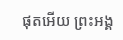ផុតអើយ ព្រះអង្គ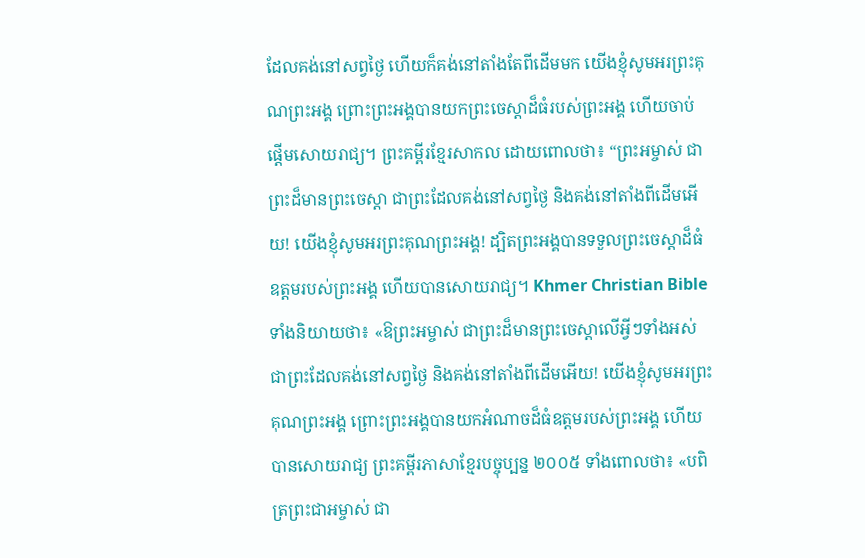ដែលគង់នៅសព្វថ្ងៃ ហើយក៏គង់នៅតាំងតែពីដើមមក យើងខ្ញុំសូមអរព្រះគុណព្រះអង្គ ព្រោះព្រះអង្គបានយកព្រះចេស្តាដ៏ធំរបស់ព្រះអង្គ ហើយចាប់ផ្ដើមសោយរាជ្យ។ ព្រះគម្ពីរខ្មែរសាកល ដោយពោលថា៖ “ព្រះអម្ចាស់ ជាព្រះដ៏មានព្រះចេស្ដា ជាព្រះដែលគង់នៅសព្វថ្ងៃ និងគង់នៅតាំងពីដើមអើយ! យើងខ្ញុំសូមអរព្រះគុណព្រះអង្គ! ដ្បិតព្រះអង្គបានទទួលព្រះចេស្ដាដ៏ធំឧត្ដមរបស់ព្រះអង្គ ហើយបានសោយរាជ្យ។ Khmer Christian Bible ទាំងនិយាយថា៖ «ឱព្រះអម្ចាស់ ជាព្រះដ៏មានព្រះចេស្ដាលើអ្វីៗទាំងអស់ ជាព្រះដែលគង់នៅសព្វថ្ងៃ និងគង់នៅតាំងពីដើមអើយ! យើងខ្ញុំសូមអរព្រះគុណព្រះអង្គ ព្រោះព្រះអង្គបានយកអំណាចដ៏ធំឧត្ដមរបស់ព្រះអង្គ ហើយបានសោយរាជ្យ ព្រះគម្ពីរភាសាខ្មែរបច្ចុប្បន្ន ២០០៥ ទាំងពោលថា៖ «បពិត្រព្រះជាអម្ចាស់ ជា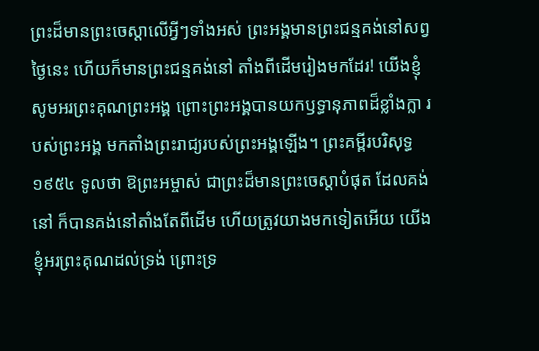ព្រះដ៏មានព្រះចេស្ដាលើអ្វីៗទាំងអស់ ព្រះអង្គមានព្រះជន្មគង់នៅសព្វថ្ងៃនេះ ហើយក៏មានព្រះជន្មគង់នៅ តាំងពីដើមរៀងមកដែរ! យើងខ្ញុំសូមអរព្រះគុណព្រះអង្គ ព្រោះព្រះអង្គបានយកឫទ្ធានុភាពដ៏ខ្លាំងក្លា របស់ព្រះអង្គ មកតាំងព្រះរាជ្យរបស់ព្រះអង្គឡើង។ ព្រះគម្ពីរបរិសុទ្ធ ១៩៥៤ ទូលថា ឱព្រះអម្ចាស់ ជាព្រះដ៏មានព្រះចេស្តាបំផុត ដែលគង់នៅ ក៏បានគង់នៅតាំងតែពីដើម ហើយត្រូវយាងមកទៀតអើយ យើងខ្ញុំអរព្រះគុណដល់ទ្រង់ ព្រោះទ្រ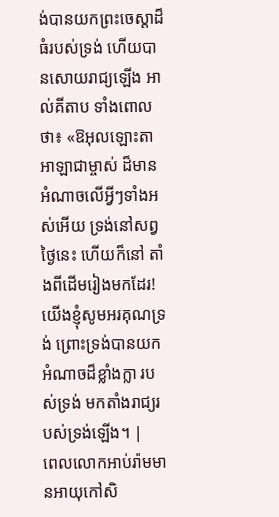ង់បានយកព្រះចេស្តាដ៏ធំរបស់ទ្រង់ ហើយបានសោយរាជ្យឡើង អាល់គីតាប ទាំងពោលថា៖ «ឱអុលឡោះតាអាឡាជាម្ចាស់ ដ៏មានអំណាចលើអ្វីៗទាំងអស់អើយ ទ្រង់នៅសព្វថ្ងៃនេះ ហើយក៏នៅ តាំងពីដើមរៀងមកដែរ! យើងខ្ញុំសូមអរគុណទ្រង់ ព្រោះទ្រង់បានយកអំណាចដ៏ខ្លាំងក្លា របស់ទ្រង់ មកតាំងរាជ្យរបស់ទ្រង់ឡើង។ |
ពេលលោកអាប់រ៉ាមមានអាយុកៅសិ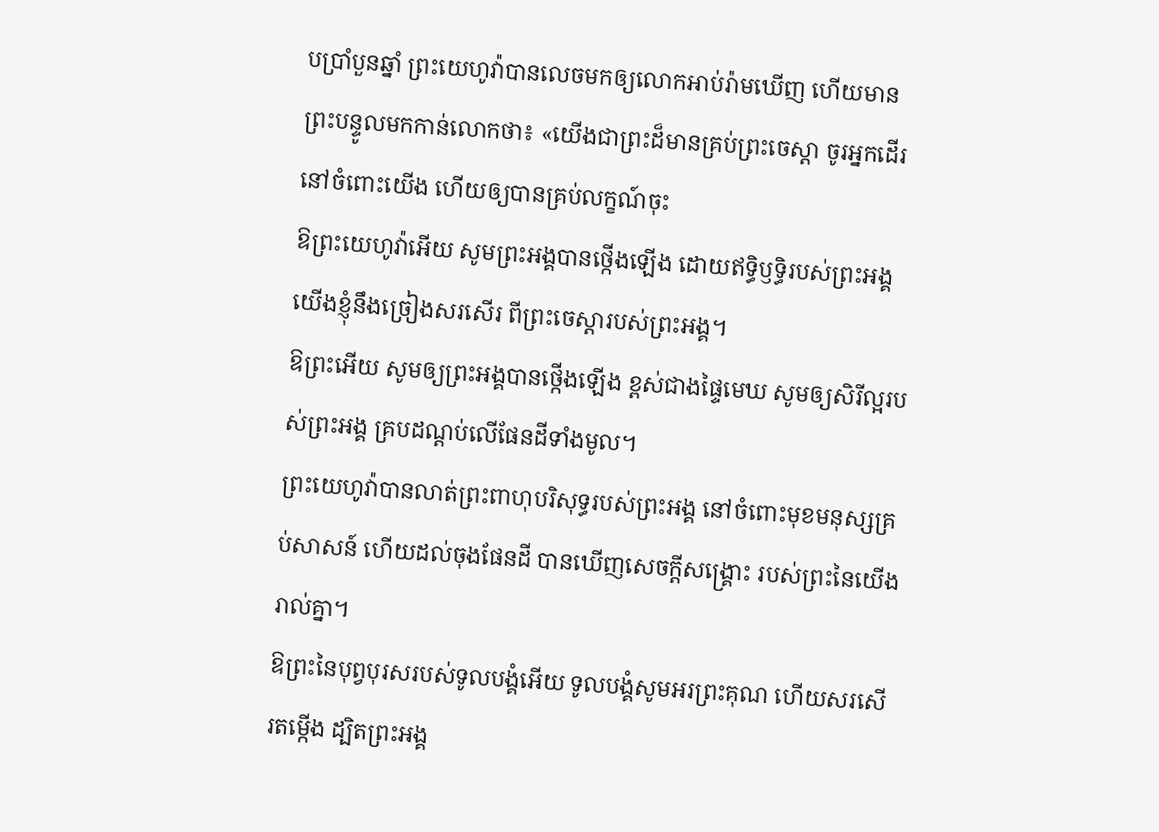បប្រាំបួនឆ្នាំ ព្រះយេហូវ៉ាបានលេចមកឲ្យលោកអាប់រ៉ាមឃើញ ហើយមានព្រះបន្ទូលមកកាន់លោកថា៖ «យើងជាព្រះដ៏មានគ្រប់ព្រះចេស្តា ចូរអ្នកដើរនៅចំពោះយើង ហើយឲ្យបានគ្រប់លក្ខណ៍ចុះ
ឱព្រះយេហូវ៉ាអើយ សូមព្រះអង្គបានថ្កើងឡើង ដោយឥទ្ធិឫទ្ធិរបស់ព្រះអង្គ យើងខ្ញុំនឹងច្រៀងសរសើរ ពីព្រះចេស្តារបស់ព្រះអង្គ។
ឱព្រះអើយ សូមឲ្យព្រះអង្គបានថ្កើងឡើង ខ្ពស់ជាងផ្ទៃមេឃ សូមឲ្យសិរីល្អរបស់ព្រះអង្គ គ្របដណ្ដប់លើផែនដីទាំងមូល។
ព្រះយេហូវ៉ាបានលាត់ព្រះពាហុបរិសុទ្ធរបស់ព្រះអង្គ នៅចំពោះមុខមនុស្សគ្រប់សាសន៍ ហើយដល់ចុងផែនដី បានឃើញសេចក្ដីសង្គ្រោះ របស់ព្រះនៃយើងរាល់គ្នា។
ឱព្រះនៃបុព្វបុរសរបស់ទូលបង្គំអើយ ទូលបង្គំសូមអរព្រះគុណ ហើយសរសើរតម្កើង ដ្បិតព្រះអង្គ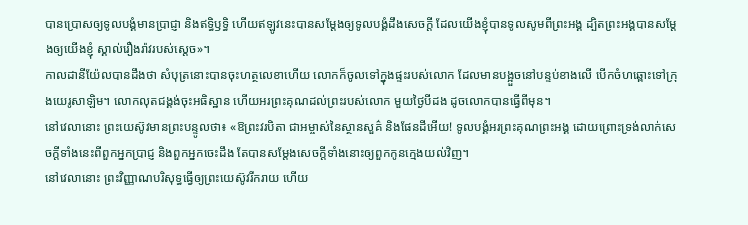បានប្រោសឲ្យទូលបង្គំមានប្រាជ្ញា និងឥទ្ធិឫទ្ធិ ហើយឥឡូវនេះបានសម្ដែងឲ្យទូលបង្គំដឹងសេចក្ដី ដែលយើងខ្ញុំបានទូលសូមពីព្រះអង្គ ដ្បិតព្រះអង្គបានសម្ដែងឲ្យយើងខ្ញុំ ស្គាល់រឿងរ៉ាវរបស់ស្តេច»។
កាលដានីយ៉ែលបានដឹងថា សំបុត្រនោះបានចុះហត្ថលេខាហើយ លោកក៏ចូលទៅក្នុងផ្ទះរបស់លោក ដែលមានបង្អួចនៅបន្ទប់ខាងលើ បើកចំហឆ្ពោះទៅក្រុងយេរូសាឡិម។ លោកលុតជង្គង់ចុះអធិស្ឋាន ហើយអរព្រះគុណដល់ព្រះរបស់លោក មួយថ្ងៃបីដង ដូចលោកបានធ្វើពីមុន។
នៅវេលានោះ ព្រះយេស៊ូវមានព្រះបន្ទូលថា៖ «ឱព្រះវរបិតា ជាអម្ចាស់នៃស្ថានសួគ៌ និងផែនដីអើយ! ទូលបង្គំអរព្រះគុណព្រះអង្គ ដោយព្រោះទ្រង់លាក់សេចក្តីទាំងនេះពីពួកអ្នកប្រាជ្ញ និងពួកអ្នកចេះដឹង តែបានសម្តែងសេចក្ដីទាំងនោះឲ្យពួកកូនក្មេងយល់វិញ។
នៅវេលានោះ ព្រះវិញ្ញាណបរិសុទ្ធធ្វើឲ្យព្រះយេស៊ូវរីករាយ ហើយ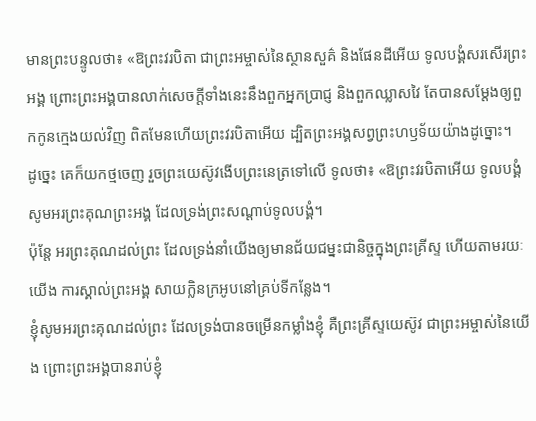មានព្រះបន្ទូលថា៖ «ឱព្រះវរបិតា ជាព្រះអម្ចាស់នៃស្ថានសួគ៌ និងផែនដីអើយ ទូលបង្គំសរសើរព្រះអង្គ ព្រោះព្រះអង្គបានលាក់សេចក្តីទាំងនេះនឹងពួកអ្នកប្រាជ្ញ និងពួកឈ្លាសវៃ តែបានសម្តែងឲ្យពួកកូនក្មេងយល់វិញ ពិតមែនហើយព្រះវរបិតាអើយ ដ្បិតព្រះអង្គសព្វព្រះហឫទ័យយ៉ាងដូច្នោះ។
ដូច្នេះ គេក៏យកថ្មចេញ រួចព្រះយេស៊ូវងើបព្រះនេត្រទៅលើ ទូលថា៖ «ឱព្រះវរបិតាអើយ ទូលបង្គំសូមអរព្រះគុណព្រះអង្គ ដែលទ្រង់ព្រះសណ្ដាប់ទូលបង្គំ។
ប៉ុន្ដែ អរព្រះគុណដល់ព្រះ ដែលទ្រង់នាំយើងឲ្យមានជ័យជម្នះជានិច្ចក្នុងព្រះគ្រីស្ទ ហើយតាមរយៈយើង ការស្គាល់ព្រះអង្គ សាយក្លិនក្រអូបនៅគ្រប់ទីកន្លែង។
ខ្ញុំសូមអរព្រះគុណដល់ព្រះ ដែលទ្រង់បានចម្រើនកម្លាំងខ្ញុំ គឺព្រះគ្រីស្ទយេស៊ូវ ជាព្រះអម្ចាស់នៃយើង ព្រោះព្រះអង្គបានរាប់ខ្ញុំ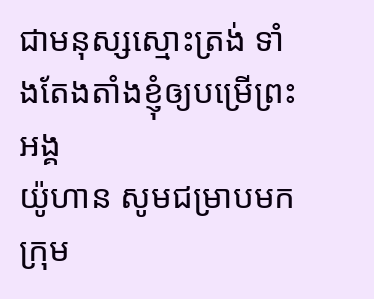ជាមនុស្សស្មោះត្រង់ ទាំងតែងតាំងខ្ញុំឲ្យបម្រើព្រះអង្គ
យ៉ូហាន សូមជម្រាបមកក្រុម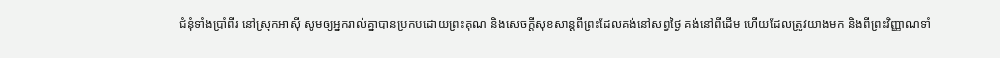ជំនុំទាំងប្រាំពីរ នៅស្រុកអាស៊ី សូមឲ្យអ្នករាល់គ្នាបានប្រកបដោយព្រះគុណ និងសេចក្ដីសុខសាន្តពីព្រះដែលគង់នៅសព្វថ្ងៃ គង់នៅពីដើម ហើយដែលត្រូវយាងមក និងពីព្រះវិញ្ញាណទាំ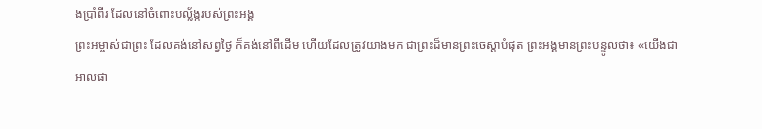ងប្រាំពីរ ដែលនៅចំពោះបល្ល័ង្ករបស់ព្រះអង្គ
ព្រះអម្ចាស់ជាព្រះ ដែលគង់នៅសព្វថ្ងៃ ក៏គង់នៅពីដើម ហើយដែលត្រូវយាងមក ជាព្រះដ៏មានព្រះចេស្តាបំផុត ព្រះអង្គមានព្រះបន្ទូលថា៖ «យើងជាអាលផា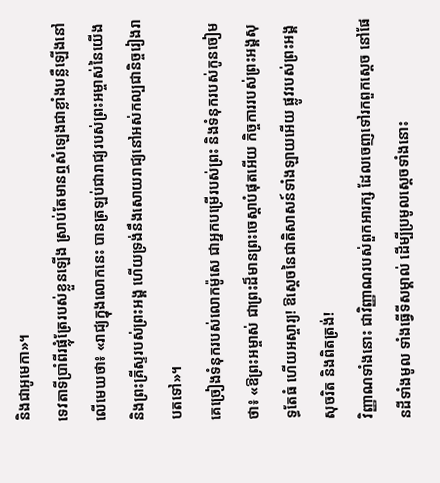និងជាអូមេកា»។
ទេវតាទីប្រាំពីរផ្លុំត្រែរបស់ខ្លួនឡើង ស្រាប់តែមានឮសំឡេងជាខ្លាំងបន្លឺឡើងនៅលើមេឃថា៖ «រាជ្យក្នុងលោកនេះ បានត្រឡប់ជារាជ្យរបស់ព្រះអម្ចាស់នៃយើង និងព្រះគ្រីស្ទរបស់ព្រះអង្គ ហើយទ្រង់នឹងសោយរាជ្យនៅអស់កល្បជានិច្ចរៀងរាបតទៅ»។
គេច្រៀងទំនុករបស់លោកម៉ូសេ ជាអ្នកបម្រើរបស់ព្រះ និងទំនុករបស់កូនចៀមថា៖ «ឱព្រះអម្ចាស់ ជាព្រះដ៏មានព្រះចេស្តាបំផុតអើយ កិច្ចការរបស់ព្រះអង្គសុទ្ធតែធំ ហើយអស្ចារ្យ! ឱស្តេចនៃជាតិសាសន៍ទាំងឡាយអើយ ផ្លូវរបស់ព្រះអង្គសុចរិត និងពិតត្រង់!
វិញ្ញាណទាំងនោះ ជាវិញ្ញាណរបស់ពួកអារក្ស ដែលចេញទៅរកពួកស្តេច នៅផែនដីទាំងមូល ទាំងធ្វើទីសម្គាល់ ដើម្បីប្រមូលស្តេចទាំងនោះ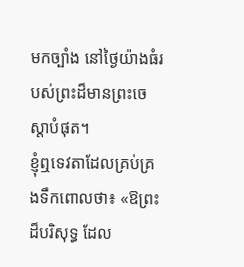មកច្បាំង នៅថ្ងៃយ៉ាងធំរបស់ព្រះដ៏មានព្រះចេស្តាបំផុត។
ខ្ញុំឮទេវតាដែលគ្រប់គ្រងទឹកពោលថា៖ «ឱព្រះដ៏បរិសុទ្ធ ដែល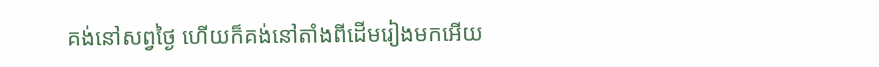គង់នៅសព្វថ្ងៃ ហើយក៏គង់នៅតាំងពីដើមរៀងមកអើយ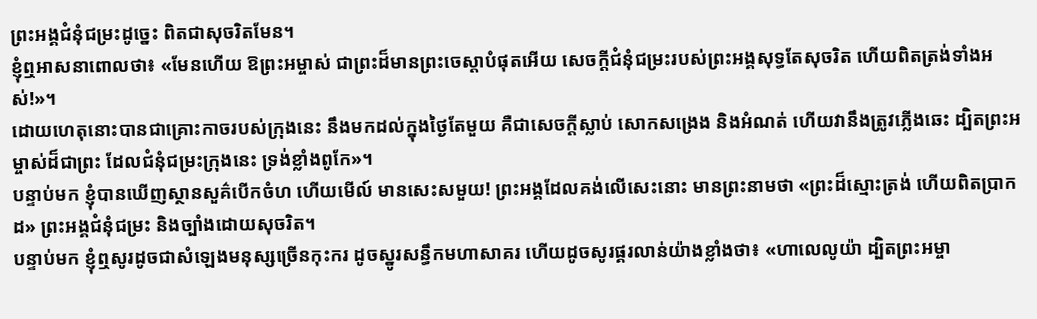ព្រះអង្គជំនុំជម្រះដូច្នេះ ពិតជាសុចរិតមែន។
ខ្ញុំឮអាសនាពោលថា៖ «មែនហើយ ឱព្រះអម្ចាស់ ជាព្រះដ៏មានព្រះចេស្តាបំផុតអើយ សេចក្ដីជំនុំជម្រះរបស់ព្រះអង្គសុទ្ធតែសុចរិត ហើយពិតត្រង់ទាំងអស់!»។
ដោយហេតុនោះបានជាគ្រោះកាចរបស់ក្រុងនេះ នឹងមកដល់ក្នុងថ្ងៃតែមួយ គឺជាសេចក្ដីស្លាប់ សោកសង្រេង និងអំណត់ ហើយវានឹងត្រូវភ្លើងឆេះ ដ្បិតព្រះអម្ចាស់ដ៏ជាព្រះ ដែលជំនុំជម្រះក្រុងនេះ ទ្រង់ខ្លាំងពូកែ»។
បន្ទាប់មក ខ្ញុំបានឃើញស្ថានសួគ៌បើកចំហ ហើយមើល៍ មានសេះសមួយ! ព្រះអង្គដែលគង់លើសេះនោះ មានព្រះនាមថា «ព្រះដ៏ស្មោះត្រង់ ហើយពិតប្រាកដ» ព្រះអង្គជំនុំជម្រះ និងច្បាំងដោយសុចរិត។
បន្ទាប់មក ខ្ញុំឮសូរដូចជាសំឡេងមនុស្សច្រើនកុះករ ដូចស្នូរសន្ធឹកមហាសាគរ ហើយដូចសូរផ្គរលាន់យ៉ាងខ្លាំងថា៖ «ហាលេលូយ៉ា ដ្បិតព្រះអម្ចា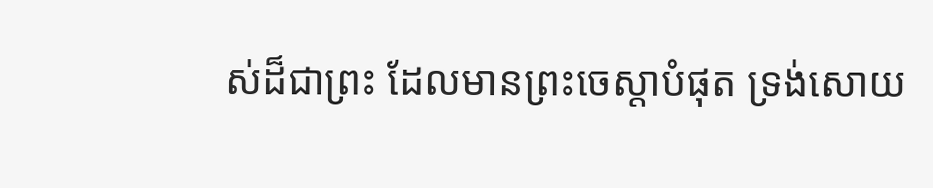ស់ដ៏ជាព្រះ ដែលមានព្រះចេស្តាបំផុត ទ្រង់សោយ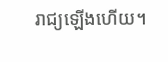រាជ្យឡើងហើយ។